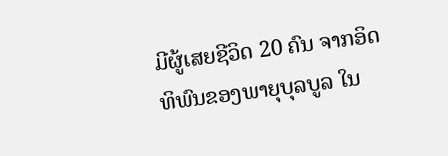ມີຜູ້ເສຍຊີວິດ 20 ຄົນ ຈາກອິດທິພົນຂອງພາຍຸບຸລບູລ ໃນ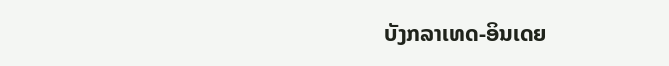ບັງກລາເທດ-ອິນເດຍ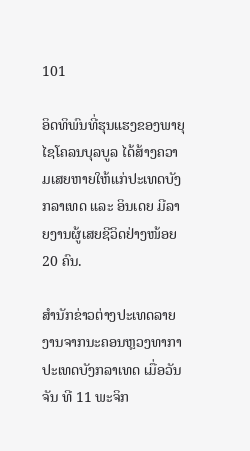101

ອິດທິພົນທີ່ຮຸນແຮງຂອງພາຍຸໄຊໂຄລນບຸລບູລ ໄດ້ສ້າງຄວາມເສຍຫາຍໃຫ້ແກ່ປະເທດບັງກລາເທດ ແລະ ອິນເດຍ ມີລາຍງານຜູ້ເສຍຊີວິດຢ່າງໜ້ອຍ 20 ຄົນ.

ສຳນັກຂ່າວຕ່າງປະເທດລາຍງານຈາກນະຄອນຫຼວງທາກາ ປະເທດບັງກລາເທດ ເມື່ອວັນຈັນ ທີ 11 ພະຈິກ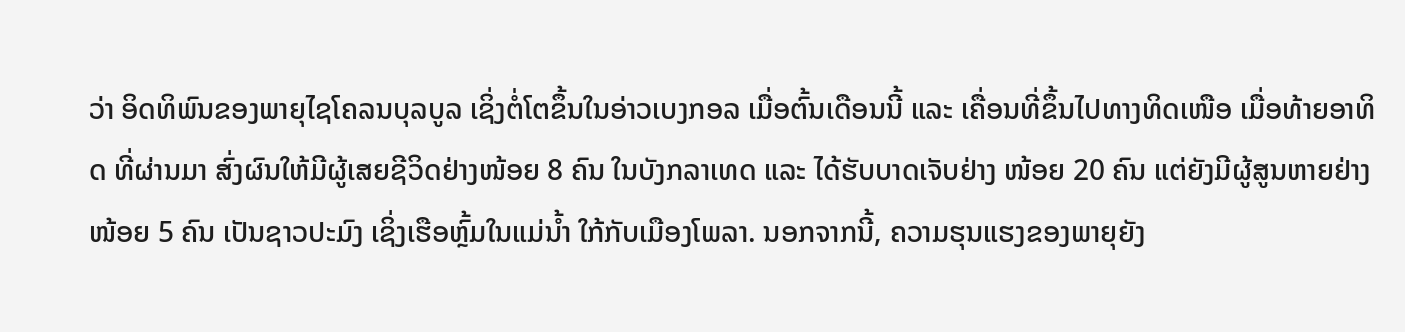ວ່າ ອິດທິພົນຂອງພາຍຸໄຊໂຄລນບຸລບູລ ເຊິ່ງຕໍ່ໂຕຂຶ້ນໃນອ່າວເບງກອລ ເມື່ອຕົ້ນເດືອນນີ້ ແລະ ເຄື່ອນທີ່ຂຶ້ນໄປທາງທິດເໜືອ ເມື່ອທ້າຍອາທິດ ທີ່ຜ່ານມາ ສົ່ງຜົນໃຫ້ມີຜູ້ເສຍຊີວິດຢ່າງໜ້ອຍ 8 ຄົນ ໃນບັງກລາເທດ ແລະ ໄດ້ຮັບບາດເຈັບຢ່າງ ໜ້ອຍ 20 ຄົນ ແຕ່ຍັງມີຜູ້ສູນຫາຍຢ່າງໜ້ອຍ 5 ຄົນ ເປັນຊາວປະມົງ ເຊິ່ງເຮືອຫຼົ້ມໃນແມ່ນໍ້າ ໃກ້ກັບເມືອງໂພລາ. ນອກຈາກນີ້, ຄວາມຮຸນແຮງຂອງພາຍຸຍັງ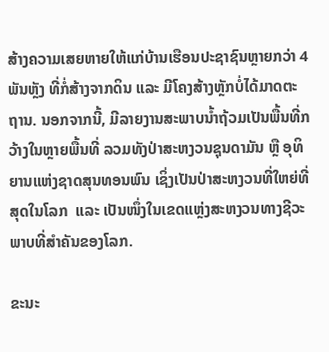ສ້າງຄວາມເສຍຫາຍໃຫ້ແກ່ບ້ານເຮືອນປະຊາຊົນຫຼາຍກວ່າ 4 ພັນຫຼັງ ທີ່ກໍ່ສ້າງຈາກດິນ ແລະ ມີໂຄງສ້າງຫຼັກບໍ່ໄດ້ມາດຕະຖານ. ນອກຈາກນີ້, ມີລາຍງານສະພາບນໍ້າຖ້ວມເປັນພື້ນທີ່ກວ້າງໃນຫຼາຍພື້ນທີ່ ລວມທັງປ່າສະຫງວນຊຸນດາມັນ ຫຼື ອຸທິຍານແຫ່ງຊາດສຸນທອນພົນ ເຊິ່ງເປັນປ່າສະຫງວນທີ່ໃຫຍ່ທີ່ສຸດໃນໂລກ  ແລະ ເປັນໜຶ່ງໃນເຂດແຫຼ່ງສະຫງວນທາງຊີວະພາບທີ່ສຳຄັນຂອງໂລກ.

ຂະນະ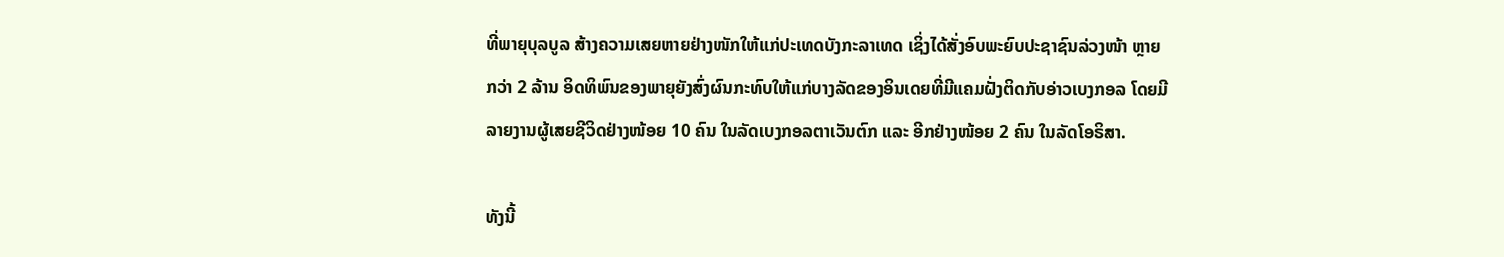ທີ່ພາຍຸບຸລບູລ ສ້າງຄວາມເສຍຫາຍຢ່າງໜັກໃຫ້ແກ່ປະເທດບັງກະລາເທດ ເຊິ່ງໄດ້ສັ່ງອົບພະຍົບປະຊາຊົນລ່ວງໜ້າ ຫຼາຍກວ່າ 2 ລ້ານ ອິດທິພົນຂອງພາຍຸຍັງສົ່ງຜົນກະທົບໃຫ້ແກ່ບາງລັດຂອງອິນເດຍທີ່ມີແຄມຝັ່ງຕິດກັບອ່າວເບງກອລ ໂດຍມີລາຍງານຜູ້ເສຍຊີວິດຢ່າງໜ້ອຍ 10 ຄົນ ໃນລັດເບງກອລຕາເວັນຕົກ ແລະ ອີກຢ່າງໜ້ອຍ 2 ຄົນ ໃນລັດໂອຣິສາ.

ທັງນີ້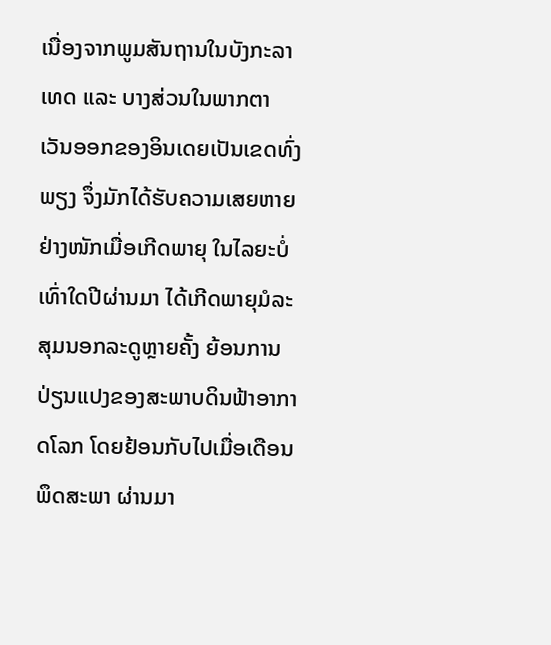ເນື່ອງຈາກພູມສັນຖານໃນບັງກະລາເທດ ແລະ ບາງສ່ວນໃນພາກຕາເວັນອອກຂອງອິນເດຍເປັນເຂດທົ່ງພຽງ ຈຶ່ງມັກໄດ້ຮັບຄວາມເສຍຫາຍຢ່າງໜັກເມື່ອເກີດພາຍຸ ໃນໄລຍະບໍ່ເທົ່າໃດປີຜ່ານມາ ໄດ້ເກີດພາຍຸມໍລະສຸມນອກລະດູຫຼາຍຄັ້ງ ຍ້ອນການປ່ຽນແປງຂອງສະພາບດິນຟ້າອາກາດໂລກ ໂດຍຢ້ອນກັບໄປເມື່ອເດືອນພຶດສະພາ ຜ່ານມາ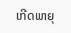ເກີດພາຍຸ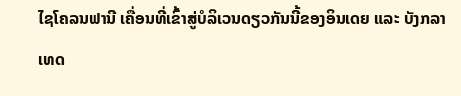ໄຊໂຄລນຟານີ ເຄື່ອນທີ່ເຂົ້າສູ່ບໍລິເວນດຽວກັນນີ້ຂອງອິນເດຍ ແລະ ບັງກລາເທດ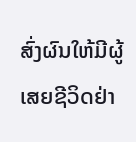ສົ່ງຜົນໃຫ້ມີຜູ້ເສຍຊີວິດຢ່າ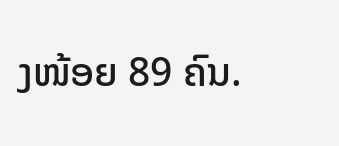ງໜ້ອຍ 89 ຄົນ.